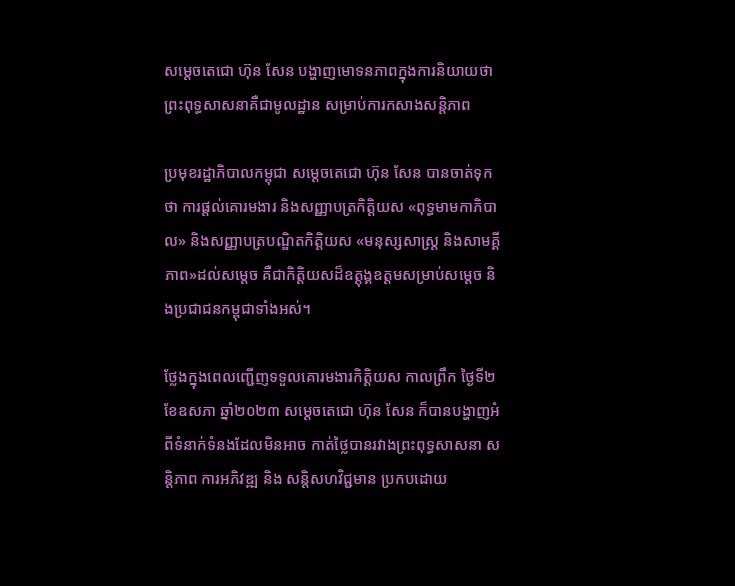សម្តេចតេជោ ហ៊ុន សែន បង្ហាញមោទនភាពក្នុងការនិយាយថា ព្រះពុទ្ធសាសនាគឺជាមូលដ្ឋាន សម្រាប់ការកសាងសន្តិភាព

ប្រមុខរដ្ឋាភិបាលកម្ពុជា សម្តេចតេជោ ហ៊ុន សែន បានចាត់ទុកថា ការផ្តល់គោរមងារ និងសញ្ញាបត្រកិត្តិយស «ពុទ្ធមាមកាភិបាល» និងសញ្ញាបត្របណ្ឌិតកិត្តិយស «មនុស្សសាស្ត្រ និងសាមគ្គីភាព»ដល់សម្តេច គឺជាកិត្តិយសដ៏ឧត្តុង្គឧត្តមសម្រាប់សម្តេច និងប្រជាជនកម្ពុជាទាំងអស់។

ថ្លែងក្នុងពេលញ្ជើញទទួលគោរមងារកិត្តិយស កាលព្រឹក ថ្ងៃទី២ ខែឧសភា ឆ្នាំ២០២៣ សម្តេចតេជោ ហ៊ុន សែន ក៏បានបង្ហាញអំពីទំនាក់ទំនងដែលមិនអាច កាត់ថ្លៃបានរវាងព្រះពុទ្ធសាសនា សន្តិភាព ការអភិវឌ្ឍ និង សន្តិសហវិជ្ជមាន ប្រកបដោយ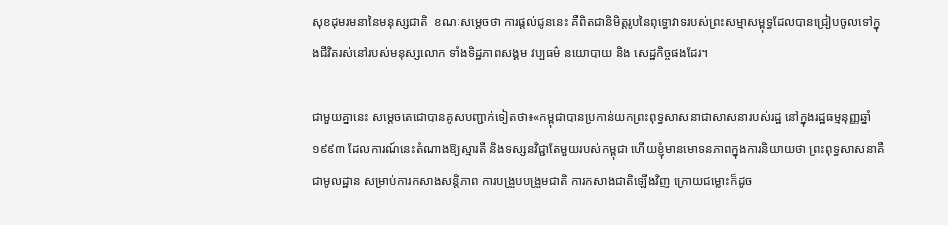សុខដុមរមនានៃមនុស្សជាតិ  ខណៈសម្តេចថា ការផ្តល់ជូននេះ គឺពិតជានិមិត្តរូបនៃពុទ្ធោវាទរបស់ព្រះសម្មាសម្ពុទ្ធដែលបានជ្រៀបចូលទៅក្នុងជីវិតរស់នៅរបស់មនុស្សលោក ទាំងទិដ្ឋភាពសង្គម វប្បធម៌ នយោបាយ និង សេដ្ឋកិច្ចផងដែរ។

ជាមួយគ្នានេះ សម្តេចតេជោបានគូសបញ្ជាក់ទៀតថា៖«កម្ពុជាបានប្រកាន់យកព្រះពុទ្ធសាសនាជាសាសនារបស់រដ្ឋ នៅក្នុងរដ្ឋធម្មនុញ្ញឆ្នាំ១៩៩៣ ដែលការណ៍នេះតំណាងឱ្យស្មារតី និងទស្សនវិជ្ជាតែមួយរបស់កម្ពុជា ហើយខ្ញុំមានមោទនភាពក្នុងការនិយាយថា ព្រះពុទ្ធសាសនាគឺជាមូលដ្ឋាន សម្រាប់ការកសាងសន្តិភាព ការបង្រួបបង្រួមជាតិ ការកសាងជាតិឡើងវិញ ក្រោយជម្លោះក៏ដូច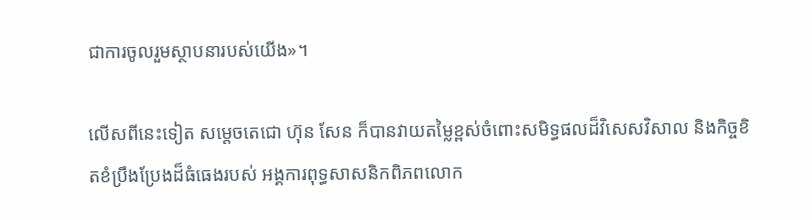ជាការចូលរួមស្ថាបនារបស់យើង»។

លើសពីនេះទៀត សម្តេចតេជោ ហ៊ុន សែន ក៏បានវាយតម្លៃខ្ពស់ចំពោះសមិទ្ធផលដ៏វិសេសវិសាល និងកិច្ចខិតខំប្រឹងប្រែងដ៏ធំធេងរបស់ អង្គការពុទ្ធសាសនិកពិភពលោក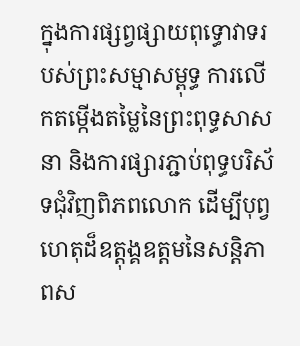ក្នុងការផ្សព្វផ្សាយពុទ្ធោវាទរបស់ព្រះសម្មាសម្ពុទ្ធ ការលើកតម្កើងតម្លៃនៃព្រះពុទ្ធសាសនា និងការផ្សារភ្ជាប់ពុទ្ធបរិស័ទជុំវិញពិភពលោក ដើម្បីបុព្វហេតុដ៏ឧត្តុង្គឧត្តមនៃសន្តិភាពស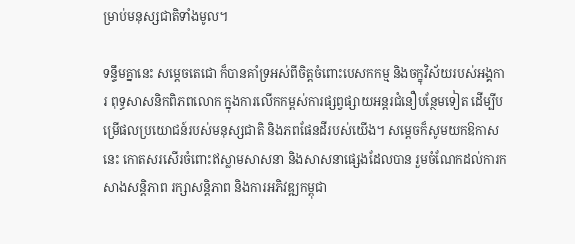ម្រាប់មនុស្សជាតិទាំងមូល។

ទន្ទឹមគ្នានេះ សម្តេចតេជោ ក៏បានគាំទ្រអស់ពីចិត្តចំពោះបេសកកម្ម និងចក្ខុវិស័យរបស់អង្គការ ពុទ្ធសាសនិកពិភពលោក ក្នុងការលើកកម្ពស់ការផ្សព្វផ្សាយអន្តរជំនឿបន្ថែមទៀត ដើម្បីបម្រើផលប្រយោជន៍របស់មនុស្សជាតិ និងភពផែនដីរបស់យើង។ សម្តេចក៏សូមយកឱកាសនេះ កោតសរសើរចំពោះឥស្លាមសាសនា និងសាសនាផ្សេងដែលបាន រួមចំណែកដល់ការកសាងសន្តិភាព រក្សាសន្តិភាព និងការអភិវឌ្ឍកម្ពុជា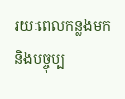រយៈពេលកន្លងមក និងបច្ចុប្ប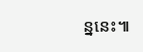ន្ននេះ៕